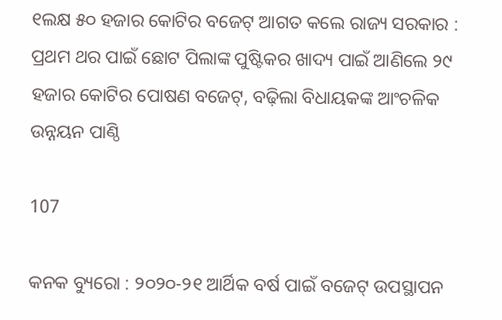୧ଲକ୍ଷ ୫୦ ହଜାର କୋଟିର ବଜେଟ୍ ଆଗତ କଲେ ରାଜ୍ୟ ସରକାର : ପ୍ରଥମ ଥର ପାଇଁ ଛୋଟ ପିଲାଙ୍କ ପୁଷ୍ଟିକର ଖାଦ୍ୟ ପାଇଁ ଆଣିଲେ ୨୯ ହଜାର କୋଟିର ପୋଷଣ ବଜେଟ୍, ବଢ଼ିଲା ବିଧାୟକଙ୍କ ଆଂଚଳିକ ଉନ୍ନୟନ ପାଣ୍ଠି

107

କନକ ବ୍ୟୁରୋ : ୨୦୨୦-୨୧ ଆର୍ଥିକ ବର୍ଷ ପାଇଁ ବଜେଟ୍ ଉପସ୍ଥାପନ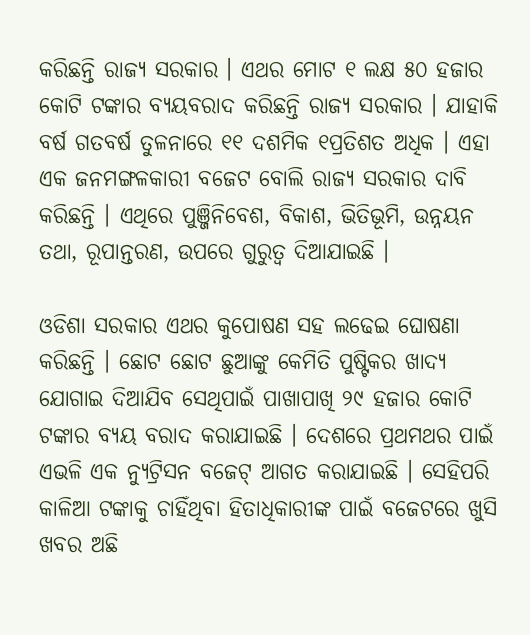କରିଛନ୍ତି ରାଜ୍ୟ ସରକାର । ଏଥର ମୋଟ ୧ ଲକ୍ଷ ୫୦ ହଜାର କୋଟି ଟଙ୍କାର ବ୍ୟୟବରାଦ କରିଛନ୍ତି ରାଜ୍ୟ ସରକାର । ଯାହାକି ବର୍ଷ ଗତବର୍ଷ ତୁଳନାରେ ୧୧ ଦଶମିକ ୧ପ୍ରତିଶତ ଅଧିକ । ଏହା ଏକ ଜନମଙ୍ଗଳକାରୀ ବଜେଟ ବୋଲି ରାଜ୍ୟ ସରକାର ଦାବି କରିଛନ୍ତି । ଏଥିରେ ପୁଞ୍ଜିନିବେଶ, ବିକାଶ, ଭିତିଭୂମି, ଉନ୍ନୟନ ତଥା, ରୂପାନ୍ତରଣ, ଉପରେ ଗୁରୁତ୍ୱ ଦିଆଯାଇଛି ।

ଓଡିଶା ସରକାର ଏଥର କୁପୋଷଣ ସହ ଲଢେଇ ଘୋଷଣା କରିଛନ୍ତି । ଛୋଟ ଛୋଟ ଛୁଆଙ୍କୁ କେମିତି ପୁଷ୍ଟିକର ଖାଦ୍ୟ ଯୋଗାଇ ଦିଆଯିବ ସେଥିପାଇଁ ପାଖାପାଖି ୨୯ ହଜାର କୋଟି ଟଙ୍କାର ବ୍ୟୟ ବରାଦ କରାଯାଇଛି । ଦେଶରେ ପ୍ରଥମଥର ପାଇଁ ଏଭଳି ଏକ ନ୍ୟୁଟ୍ରିସନ ବଜେଟ୍ ଆଗତ କରାଯାଇଛି । ସେହିପରି କାଳିଆ ଟଙ୍କାକୁ ଚାହିଁଥିବା ହିତାଧିକାରୀଙ୍କ ପାଇଁ ବଜେଟରେ ଖୁସି ଖବର ଅଛି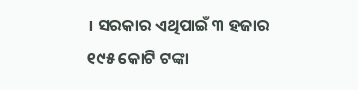। ସରକାର ଏଥିପାଇଁ ୩ ହଜାର ୧୯୫ କୋଟି ଟଙ୍କା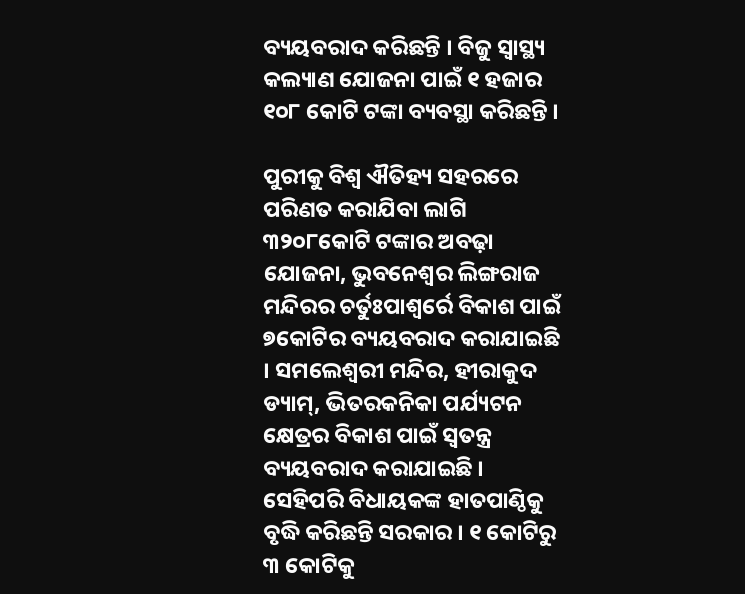ବ୍ୟୟବରାଦ କରିଛନ୍ତି । ବିଜୁ ସ୍ୱାସ୍ଥ୍ୟ କଲ୍ୟାଣ ଯୋଜନା ପାଇଁ ୧ ହଜାର ୧୦୮ କୋଟି ଟଙ୍କା ବ୍ୟବସ୍ଥା କରିଛନ୍ତି ।

ପୁରୀକୁ ବିଶ୍ୱ ଐତିହ୍ୟ ସହରରେ ପରିଣତ କରାଯିବା ଲାଗି ୩୨୦୮କୋଟି ଟଙ୍କାର ଅବଢ଼ା ଯୋଜନା, ଭୁବନେଶ୍ୱର ଲିଙ୍ଗରାଜ ମନ୍ଦିରର ଚର୍ତୁଃପାଶ୍ୱର୍ରେ ବିକାଶ ପାଇଁ ୭କୋଟିର ବ୍ୟୟବରାଦ କରାଯାଇଛି । ସମଲେଶ୍ୱରୀ ମନ୍ଦିର, ହୀରାକୁଦ ଡ୍ୟାମ୍, ଭିତରକନିକା ପର୍ଯ୍ୟଟନ କ୍ଷେତ୍ରର ବିକାଶ ପାଇଁ ସ୍ୱତନ୍ତ୍ର ବ୍ୟୟବରାଦ କରାଯାଇଛି । ସେହିପରି ବିଧାୟକଙ୍କ ହାତପାଣ୍ଠିକୁ ବୃଦ୍ଧି କରିଛନ୍ତି ସରକାର । ୧ କୋଟିରୁ ୩ କୋଟିକୁ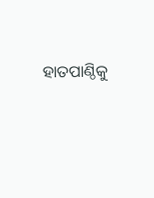ହାତପାଣ୍ଠିକୁ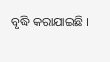ବୃଦ୍ଧି କରାଯାଇଛି ।